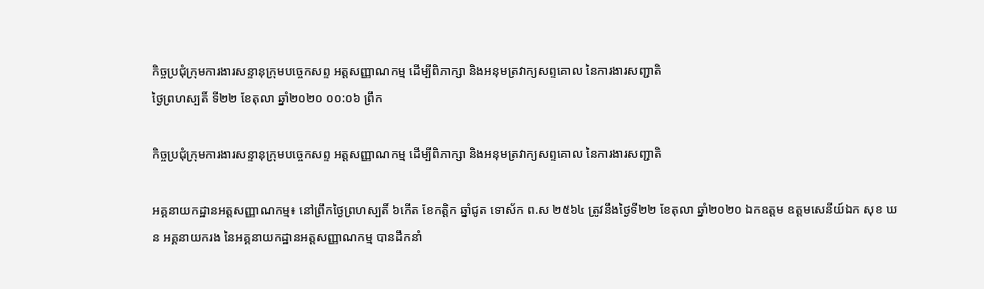កិច្ចប្រជុំក្រុមការងារសន្ទានុក្រុមបច្ចេកសព្ទ អត្តសញ្ញាណកម្ម ដើម្បីពិភាក្សា និងអនុមត្រវាក្យសព្ទគោល នៃការងារសញ្ជាតិ
ថ្ងៃព្រហស្បតិ៍ ទី២២ ខែតុលា ឆ្នាំ២០២០ ០០:០៦ ព្រឹក

កិច្ចប្រជុំក្រុមការងារសន្ទានុក្រុមបច្ចេកសព្ទ អត្តសញ្ញាណកម្ម ដើម្បីពិភាក្សា និងអនុមត្រវាក្យសព្ទគោល នៃការងារសញ្ជាតិ

អគ្គនាយកដ្ឋានអត្តសញ្ញាណកម្ម៖ នៅព្រឹកថ្ងៃព្រហស្បតិ៍ ៦កើត ខែកត្ដិក ឆ្នាំជូត ទោស័ក ព.ស ២៥៦៤ ត្រូវនឹងថ្ងៃទី២២ ខែតុលា ឆ្នាំ២០២០ ឯកឧត្តម ឧត្តមសេនីយ៍ឯក សុខ ឃន អគ្គនាយករង នៃអគ្គនាយកដ្ឋានអត្តសញ្ញាណកម្ម បានដឹកនាំ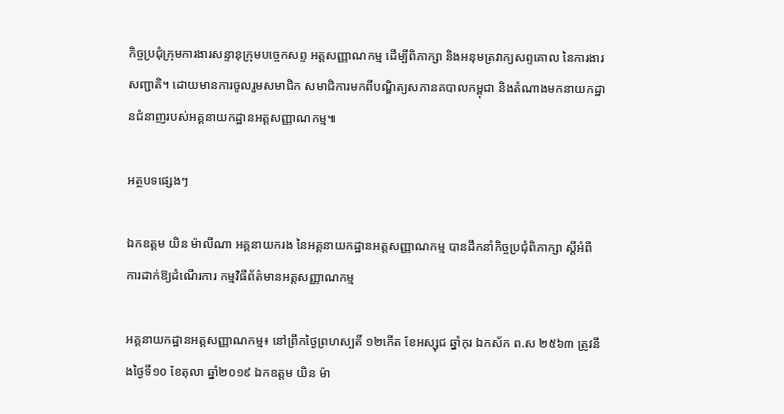កិច្ចប្រជុំក្រុមការងារសន្ទានុក្រុមបច្ចេកសព្ទ អត្តសញ្ញាណកម្ម ដើម្បីពិភាក្សា និងអនុមត្រវាក្យសព្ទគោល នៃការងារសញ្ជាតិ។ ដោយមានការចូលរួមសមាជិក សមាជិការមកពីបណ្ឌិត្យសភានគបាលកម្ពុជា និងតំណាងមកនាយកដ្ឋានជំនាញរបស់អគ្គនាយកដ្ឋានអត្តសញ្ញាណកម្ម៕

អត្ថបទផ្សេងៗ

ឯកឧត្តម យិន ម៉ាលីណា អគ្គនាយករង នៃអគ្គនាយកដ្ឋានអត្តសញ្ញាណកម្ម បានដឹកនាំកិច្ចប្រជុំពិភាក្សា ស្ដីអំពី ការដាក់ឱ្យដំណើរការ កម្មវិធីព័ត៌មានអត្តសញ្ញាណកម្ម

អគ្គនាយកដ្ឋានអត្តសញ្ញាណកម្ម៖ នៅព្រឹកថ្ងៃព្រហស្បតិ៍ ១២កើត ខែអស្សុជ ឆ្នាំកុរ ឯកស័ក ព.ស ២៥៦៣ ត្រូវនឹងថ្ងៃទី១០ ខែតុលា ឆ្នាំ២០១៩ ឯកឧត្តម យិន ម៉ា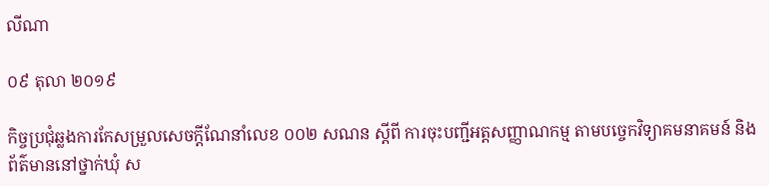លីណា

០៩ តុលា ២០១៩

កិច្ចប្រជុំឆ្លងការកែសម្រួលសេចក្ដីណែនាំលេខ ០០២ សណន ស្ដីពី ការចុះបញ្ជីអត្តសញ្ញាណកម្ម តាមបច្ចេកវិទ្យាគមនាគមន៍ និងព័ត៌មាននៅថ្នាក់ឃុំ ស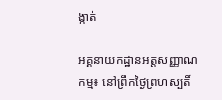ង្កាត់

អគ្គនាយកដ្ឋានអត្តសញ្ញាណកម្ម៖ នៅព្រឹកថ្ងៃព្រហស្បតិ៍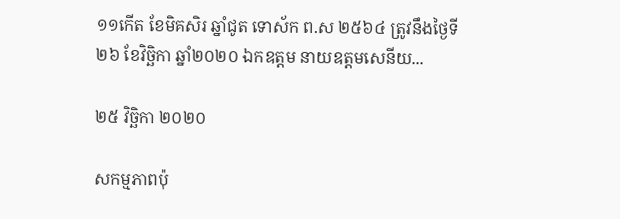១១កើត ខែមិគសិរ ឆ្នាំជូត ទោស័ក ព.ស ២៥៦៤ ត្រូវនឹងថ្ងៃទី២៦ ខែវិច្ឆិកា ឆ្នាំ២០២០ ឯកឧត្តម នាយឧត្តមសេនីយ...

២៥ វិច្ឆិកា ២០២០

សកម្មភាពប៉ុ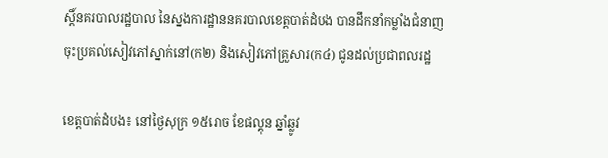ស្តិ៍នគរបាលរដ្ឋបាល នៃស្នងការដ្ឋាននគរបាលខេត្តបាត់ដំបង បានដឹកនាំកម្លាំងជំនាញ ចុះប្រគល់សៀវភៅស្នាក់នៅ(ក២) និងសៀវភៅគ្រួសារ(ក៤) ជូនដល់ប្រជាពលរដ្ឋ

ខេត្តបាត់ដំបង៖ នៅថ្ងៃសុក្រ ១៥រោច ខែផល្គុន ឆ្នាំឆ្លូវ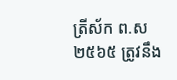ត្រីស័ក ព.ស ២៥៦៥ ត្រូវនឹង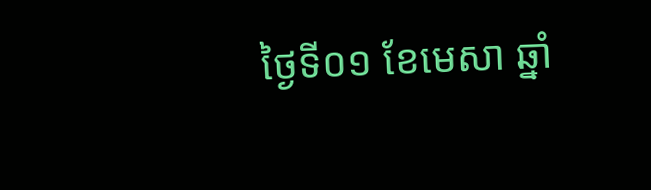ថ្ងៃទី០១ ខែមេសា ឆ្នាំ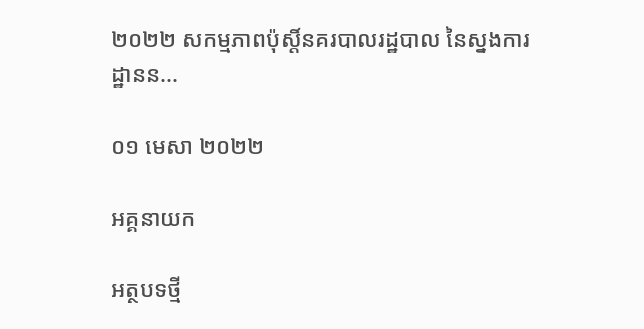២០២២ សកម្មភាពប៉ុស្តិ៍នគរបាលរដ្ឋបាល នៃស្នងការដ្ឋានន...

០១ មេសា ២០២២

អគ្គនាយក

អត្ថបទថ្មី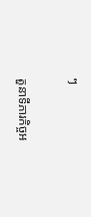ៗ

តួនាទីភារកិច្ចអ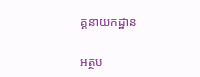គ្គនាយកដ្ឋាន

អត្ថប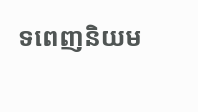ទពេញនិយម